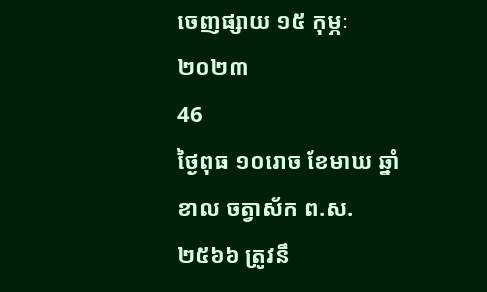ចេញផ្សាយ ១៥ កុម្ភៈ ២០២៣
46
ថ្ងៃពុធ ១០រោច ខែមាឃ ឆ្នាំខាល ចត្វាស័ក ព.ស.២៥៦៦ ត្រូវនឹ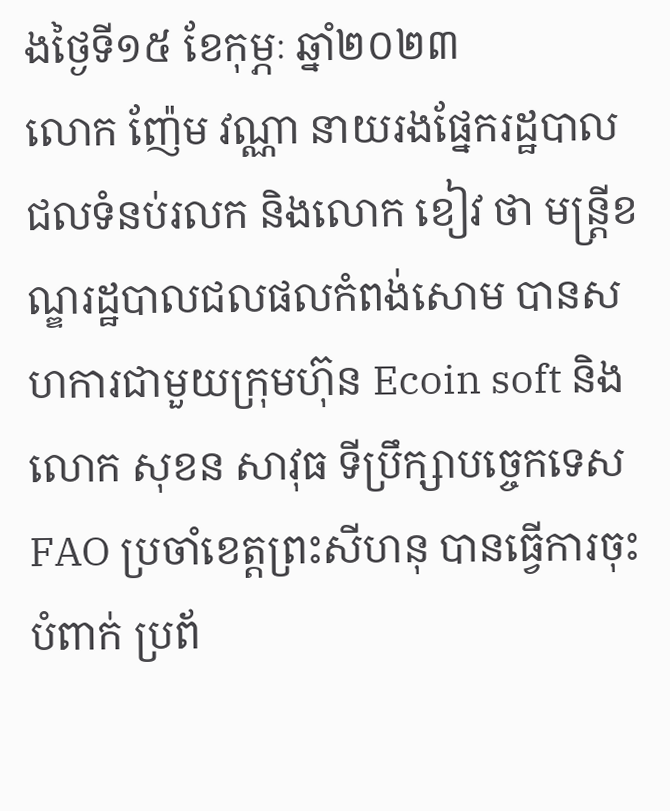ងថ្ងៃទី១៥ ខែកុម្ភៈ ឆ្នាំ២០២៣
លោក ញ៉ែម វណ្ណា នាយរងផ្នែករដ្ឋបាលជលទំនប់រលក និងលោក ខៀវ ថា មន្ត្រីខណ្ឌរដ្ឋបាលជលផលកំពង់សោម បានសហការជាមួយក្រុមហ៊ុន Ecoin soft និងលោក សុខន សាវុធ ទីប្រឹក្សាបច្ចេកទេស FAO ប្រចាំខេត្តព្រះសីហនុ បានធ្វើការចុះបំពាក់ ប្រព័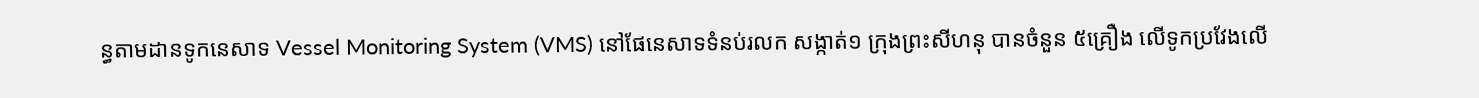ន្ធតាមដានទូកនេសាទ Vessel Monitoring System (VMS) នៅផែនេសាទទំនប់រលក សង្កាត់១ ក្រុងព្រះសីហនុ បានចំនួន ៥គ្រឿង លើទូកប្រវែងលើ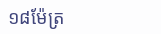១៨ម៉ែត្រ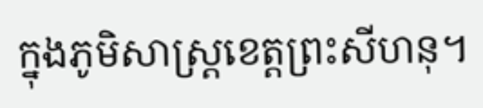ក្នុងភូមិសាស្រ្តខេត្តព្រះសីហនុ។